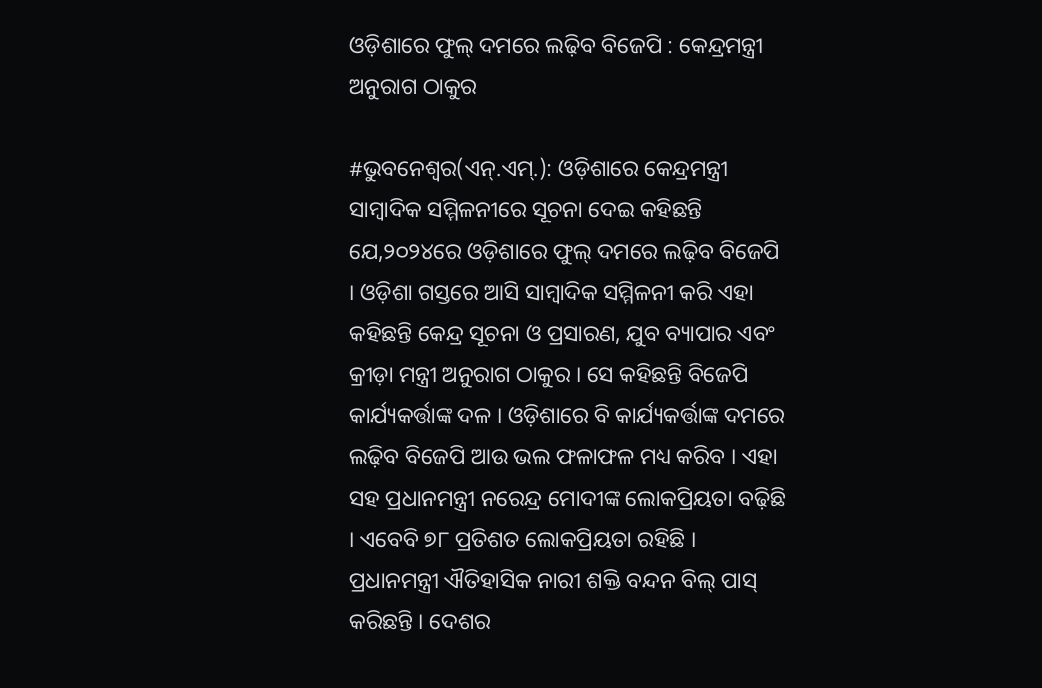ଓଡ଼ିଶାରେ ଫୁଲ୍ ଦମରେ ଲଢ଼ିବ ବିଜେପି : କେନ୍ଦ୍ରମନ୍ତ୍ରୀ ଅନୁରାଗ ଠାକୁର

#ଭୁବନେଶ୍ୱର(ଏନ୍.ଏମ୍.): ଓଡ଼ିଶାରେ କେନ୍ଦ୍ରମନ୍ତ୍ରୀ ସାମ୍ବାଦିକ ସମ୍ମିଳନୀରେ ସୂଚନା ଦେଇ କହିଛନ୍ତି ଯେ,୨୦୨୪ରେ ଓଡ଼ିଶାରେ ଫୁଲ୍ ଦମରେ ଲଢ଼ିବ ବିଜେପି । ଓଡ଼ିଶା ଗସ୍ତରେ ଆସି ସାମ୍ୱାଦିକ ସମ୍ମିଳନୀ କରି ଏହା କହିଛନ୍ତି କେନ୍ଦ୍ର ସୂଚନା ଓ ପ୍ରସାରଣ, ଯୁବ ବ୍ୟାପାର ଏବଂ କ୍ରୀଡ଼ା ମନ୍ତ୍ରୀ ଅନୁରାଗ ଠାକୁର । ସେ କହିଛନ୍ତି ବିଜେପି କାର୍ଯ୍ୟକର୍ତ୍ତାଙ୍କ ଦଳ । ଓଡ଼ିଶାରେ ବି କାର୍ଯ୍ୟକର୍ତ୍ତାଙ୍କ ଦମରେ ଲଢ଼ିବ ବିଜେପି ଆଉ ଭଲ ଫଳାଫଳ ମଧ୍ୟ କରିବ । ଏହା ସହ ପ୍ରଧାନମନ୍ତ୍ରୀ ନରେନ୍ଦ୍ର ମୋଦୀଙ୍କ ଲୋକପ୍ରିୟତା ବଢ଼ିଛି । ଏବେବି ୭୮ ପ୍ରତିଶତ ଲୋକପ୍ରିୟତା ରହିଛି । ପ୍ରଧାନମନ୍ତ୍ରୀ ଐତିହାସିକ ନାରୀ ଶକ୍ତି ବନ୍ଦନ ବିଲ୍ ପାସ୍ କରିଛନ୍ତି । ଦେଶର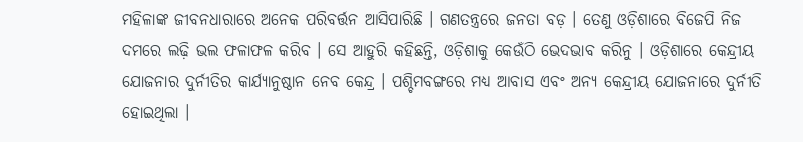ମହିଳାଙ୍କ ଜୀବନଧାରାରେ ଅନେକ ପରିବର୍ତ୍ତନ ଆସିପାରିଛି । ଗଣତନ୍ତ୍ରରେ ଜନତା ବଡ଼ । ତେଣୁ ଓଡ଼ିଶାରେ ବିଜେପି ନିଜ ଦମରେ ଲଢ଼ି ଭଲ ଫଳାଫଳ କରିବ । ସେ ଆହୁରି କହିଛନ୍ତି, ଓଡ଼ିଶାକୁ କେଉଁଠି ଭେଦଭାବ କରିନୁ । ଓଡ଼ିଶାରେ କେନ୍ଦ୍ରୀୟ ଯୋଜନାର ଦୁର୍ନୀତିର କାର୍ଯ୍ୟାନୁଷ୍ଠାନ ନେବ କେନ୍ଦ୍ର । ପଶ୍ଚିମବଙ୍ଗରେ ମଧ୍ୟ ଆବାସ ଏବଂ ଅନ୍ୟ କେନ୍ଦ୍ରୀୟ ଯୋଜନାରେ ଦୁର୍ନୀତି ହୋଇଥିଲା ।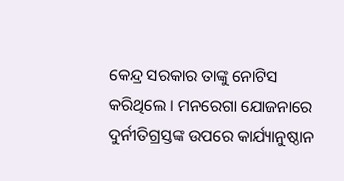କେନ୍ଦ୍ର ସରକାର ତାଙ୍କୁ ନୋଟିସ କରିଥିଲେ । ମନରେଗା ଯୋଜନାରେ ଦୁର୍ନୀତିଗ୍ରସ୍ତଙ୍କ ଉପରେ କାର୍ଯ୍ୟାନୁଷ୍ଠାନ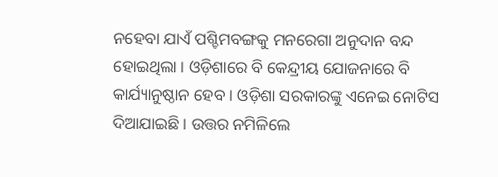ନହେବା ଯାଏଁ ପଶ୍ଚିମବଙ୍ଗକୁ ମନରେଗା ଅନୁଦାନ ବନ୍ଦ ହୋଇଥିଲା । ଓଡ଼ିଶାରେ ବି କେନ୍ଦ୍ରୀୟ ଯୋଜନାରେ ବି କାର୍ଯ୍ୟାନୁଷ୍ଠାନ ହେବ । ଓଡ଼ିଶା ସରକାରଙ୍କୁ ଏନେଇ ନୋଟିସ ଦିଆଯାଇଛି । ଉତ୍ତର ନମିଳିଲେ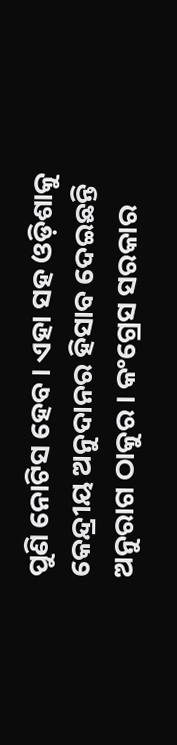ପୁଣି ନୋଟିସ ହେବ । ଏହା ସହ ଓଡ଼ିଶାକୁ କେନ୍ଦ୍ରୀୟ ଅନୁଦାନର ହିସାବ ଦେଇଛନ୍ତି ଅନୁରାଗ ଠାକୁର । କଂଗ୍ରେସ ସରକାର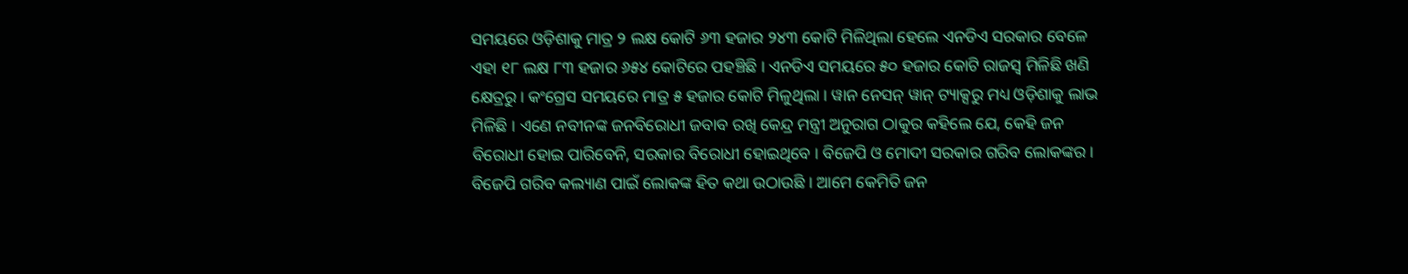ସମୟରେ ଓଡ଼ିଶାକୁ ମାତ୍ର ୨ ଲକ୍ଷ କୋଟି ୬୩ ହଜାର ୨୪୩ କୋଟି ମିଳିଥିଲା ହେଲେ ଏନଡିଏ ସରକାର ବେଳେ ଏହା ୧୮ ଲକ୍ଷ ୮୩ ହଜାର ୬୫୪ କୋଟିରେ ପହଞ୍ଚିଛି । ଏନଡିଏ ସମୟରେ ୫୦ ହଜାର କୋଟି ରାଜସ୍ୱ ମିଳିଛି ଖଣି କ୍ଷେତ୍ରରୁ । କଂଗ୍ରେସ ସମୟରେ ମାତ୍ର ୫ ହଜାର କୋଟି ମିଳୁଥିଲା । ୱାନ ନେସନ୍ ୱାନ୍ ଟ୍ୟାକ୍ସରୁ ମଧ୍ୟ ଓଡ଼ିଶାକୁ ଲାଭ ମିଳିଛି । ଏଣେ ନବୀନଙ୍କ ଜନବିରୋଧୀ ଜବାବ ରଖି କେନ୍ଦ୍ର ମନ୍ତ୍ରୀ ଅନୁରାଗ ଠାକୁର କହିଲେ ଯେ, କେହି ଜନ ବିରୋଧୀ ହୋଇ ପାରିବେନି, ସରକାର ବିରୋଧୀ ହୋଇଥିବେ । ବିଜେପି ଓ ମୋଦୀ ସରକାର ଗରିବ ଲୋକଙ୍କର । ବିଜେପି ଗରିବ କଲ୍ୟାଣ ପାଇଁ ଲୋକଙ୍କ ହିତ କଥା ଉଠାଉଛି । ଆମେ କେମିତି ଜନ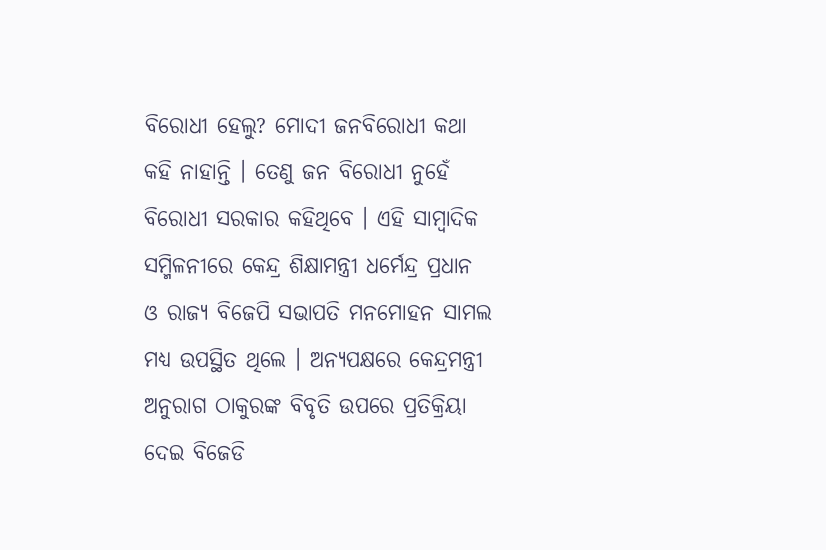ବିରୋଧୀ ହେଲୁ? ମୋଦୀ ଜନବିରୋଧୀ କଥା କହି ନାହାନ୍ତି । ତେଣୁ ଜନ ବିରୋଧୀ ନୁହେଁ ବିରୋଧୀ ସରକାର କହିଥିବେ । ଏହି ସାମ୍ବାଦିକ ସମ୍ମିଳନୀରେ କେନ୍ଦ୍ର ଶିକ୍ଷାମନ୍ତ୍ରୀ ଧର୍ମେନ୍ଦ୍ର ପ୍ରଧାନ ଓ ରାଜ୍ୟ ବିଜେପି ସଭାପତି ମନମୋହନ ସାମଲ ମଧ୍ୟ ଉପସ୍ଥିତ ଥିଲେ । ଅନ୍ୟପକ୍ଷରେ କେନ୍ଦ୍ରମନ୍ତ୍ରୀ ଅନୁରାଗ ଠାକୁରଙ୍କ ବିବୃତି ଉପରେ ପ୍ରତିକ୍ରିୟା ଦେଇ ବିଜେଡି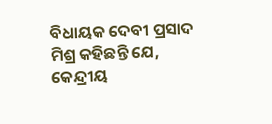ବିଧାୟକ ଦେବୀ ପ୍ରସାଦ ମିଶ୍ର କହିଛନ୍ତି ଯେ, କେନ୍ଦ୍ରୀୟ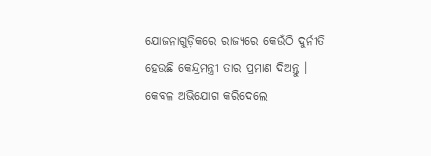ଯୋଜନାଗୁଡ଼ିକରେ ରାଜ୍ୟରେ କେଉଁଠି ଦୁର୍ନୀତି ହେଉଛି କେନ୍ଦ୍ରମନ୍ତ୍ରୀ ତାର ପ୍ରମାଣ ଦିଅନ୍ତୁ । କେବଳ ଅଭିଯୋଗ କରିଦେଲେ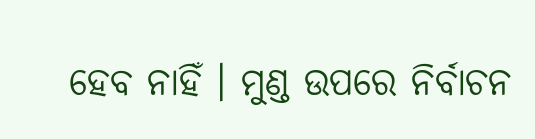ହେବ ନାହିଁ । ମୁଣ୍ଡ ଉପରେ ନିର୍ବାଚନ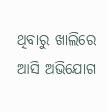ଥିବାରୁ ଖାଲିରେ ଆସି ଅଭିଯୋଗ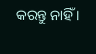କରନ୍ତୁ ନାହିଁ ।